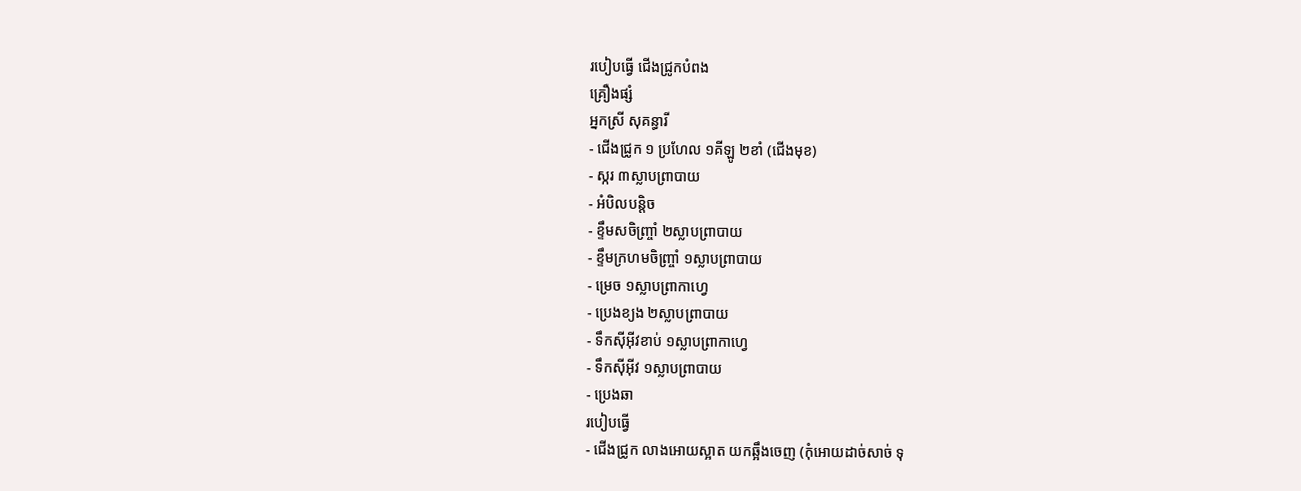របៀបធ្វើ ជើងជ្រូកបំពង
គ្រឿងផ្សំ
អ្នកស្រី សុគន្ធារី
- ជើងជ្រូក ១ ប្រហែល ១គីឡូ ២ខាំ (ជើងមុខ)
- ស្ករ ៣ស្លាបព្រាបាយ
- អំបិលបន្តិច
- ខ្ទឹមសចិញ្រ្ចាំ ២ស្លាបព្រាបាយ
- ខ្ទឹមក្រហមចិញ្រ្ចាំ ១ស្លាបព្រាបាយ
- ម្រេច ១ស្លាបព្រាកាហ្វេ
- ប្រេងខ្យង ២ស្លាបព្រាបាយ
- ទឹកស៊ីអ៊ីវខាប់ ១ស្លាបព្រាកាហ្វេ
- ទឹកស៊ីអ៊ីវ ១ស្លាបព្រាបាយ
- ប្រេងឆា
របៀបធ្វើ
- ជើងជ្រូក លាងអោយស្អាត យកឆ្អឹងចេញ (កុំអោយដាច់សាច់ ទុ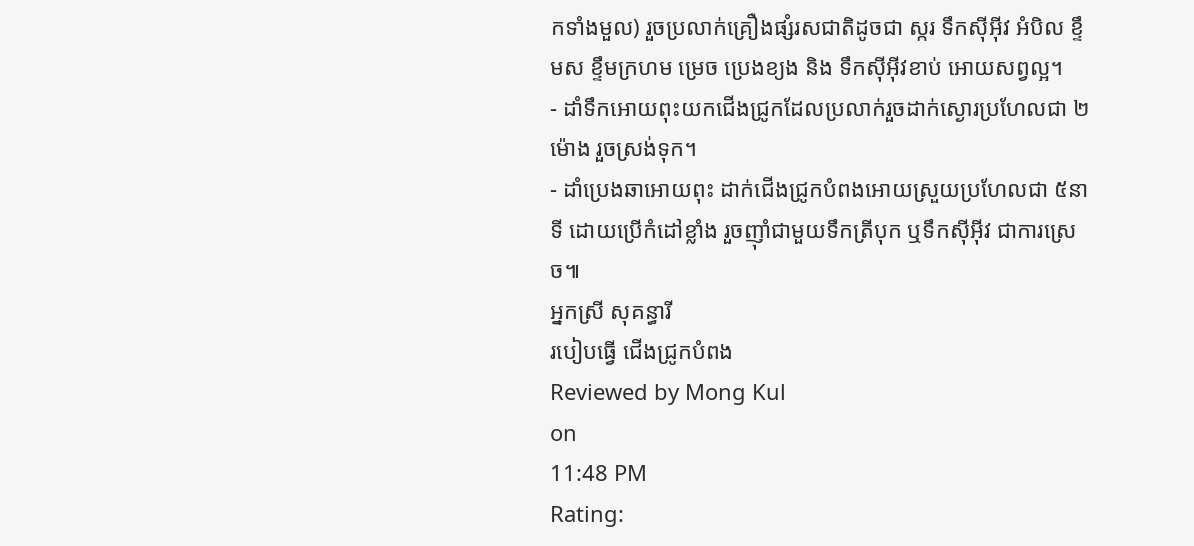កទាំងមួល) រួចប្រលាក់គ្រឿងផ្សំរសជាតិដូចជា ស្ករ ទឹកស៊ីអ៊ីវ អំបិល ខ្ទឹមស ខ្ទឹមក្រហម ម្រេច ប្រេងខ្យង និង ទឹកស៊ីអ៊ីវខាប់ អោយសព្វល្អ។
- ដាំទឹកអោយពុះយកជើងជ្រូកដែលប្រលាក់រួចដាក់ស្ងោរប្រហែលជា ២ម៉ោង រួចស្រង់ទុក។
- ដាំប្រេងឆាអោយពុះ ដាក់ជើងជ្រូកបំពងអោយស្រួយប្រហែលជា ៥នាទី ដោយប្រើកំដៅខ្លាំង រួចញុាំជាមួយទឹកត្រីបុក ឬទឹកស៊ីអ៊ីវ ជាការស្រេច៕
អ្នកស្រី សុគន្ធារី
របៀបធ្វើ ជើងជ្រូកបំពង
Reviewed by Mong Kul
on
11:48 PM
Rating: